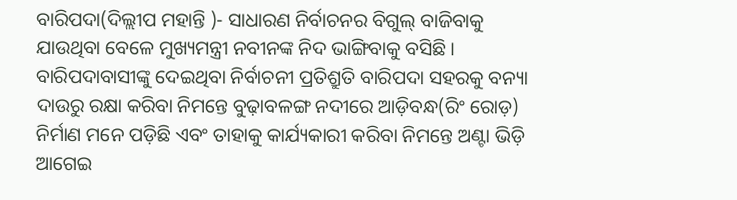ବାରିପଦା(ଦିଲ୍ଲୀପ ମହାନ୍ତି )- ସାଧାରଣ ନିର୍ବାଚନର ବିଗୁଲ୍ ବାଜିବାକୁ ଯାଉଥିବା ବେଳେ ମୁଖ୍ୟମନ୍ତ୍ରୀ ନବୀନଙ୍କ ନିଦ ଭାଙ୍ଗିବାକୁ ବସିଛି । ବାରିପଦାବାସୀଙ୍କୁ ଦେଇଥିବା ନିର୍ବାଚନୀ ପ୍ରତିଶ୍ରୁତି ବାରିପଦା ସହରକୁ ବନ୍ୟା ଦାଉରୁ ରକ୍ଷା କରିବା ନିମନ୍ତେ ବୁଢ଼ାବଳଙ୍ଗ ନଦୀରେ ଆଡ଼ିବନ୍ଧ(ରିଂ ରୋଡ଼) ନିର୍ମାଣ ମନେ ପଡ଼ିଛି ଏବଂ ତାହାକୁ କାର୍ଯ୍ୟକାରୀ କରିବା ନିମନ୍ତେ ଅଣ୍ଟା ଭିଡ଼ି ଆଗେଇ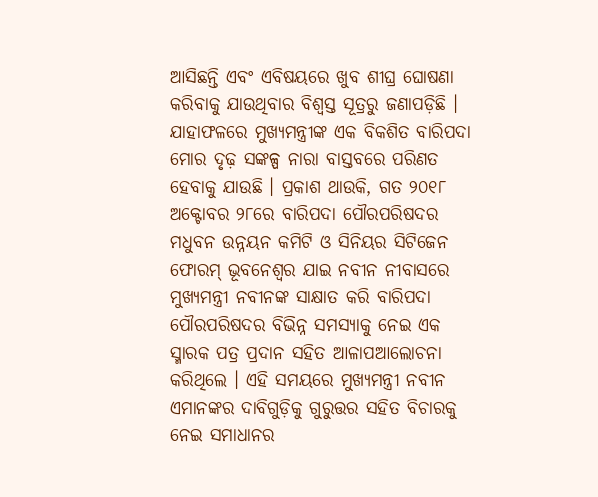ଆସିଛନ୍ତି ଏବଂ ଏବିଷୟରେ ଖୁବ ଶୀଘ୍ର ଘୋଷଣା କରିବାକୁ ଯାଉଥିବାର ବିଶ୍ୱସ୍ତ ସୂତ୍ରରୁ ଜଣାପଡ଼ିଛି । ଯାହାଫଳରେ ମୁଖ୍ୟମନ୍ତ୍ରୀଙ୍କ ଏକ ବିକଶିତ ବାରିପଦା ମୋର ଦୃଢ଼ ସଙ୍କଳ୍ପ ନାରା ବାସ୍ତବରେ ପରିଣତ ହେବାକୁ ଯାଉଛି । ପ୍ରକାଶ ଥାଉକି, ଗତ ୨୦୧୮ ଅକ୍ଟୋବର ୨୮ରେ ବାରିପଦା ପୌରପରିଷଦର ମଧୁବନ ଉନ୍ନୟନ କମିଟି ଓ ସିନିୟର ସିଟିଜେନ ଫୋରମ୍ ଭୂବନେଶ୍ୱର ଯାଇ ନବୀନ ନୀବାସରେ ମୁଖ୍ୟମନ୍ତ୍ରୀ ନବୀନଙ୍କ ସାକ୍ଷାତ କରି ବାରିପଦା ପୌରପରିଷଦର ବିଭିନ୍ନ ସମସ୍ୟାକୁ ନେଇ ଏକ ସ୍ମାରକ ପତ୍ର ପ୍ରଦାନ ସହିତ ଆଳାପଆଲୋଚନା କରିଥିଲେ । ଏହି ସମୟରେ ମୁଖ୍ୟମନ୍ତ୍ରୀ ନବୀନ ଏମାନଙ୍କର ଦାବିଗୁଡ଼ିକୁ ଗୁରୁତ୍ତର ସହିତ ବିଚାରକୁ ନେଇ ସମାଧାନର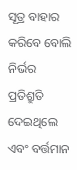ସୂତ୍ର ବାହାର କରିବେ ବୋଲି ନିର୍ଭର ପ୍ରତିଶ୍ରୁତି ଦେଇଥିଲେ ଏବଂ ବର୍ତ୍ତମାନ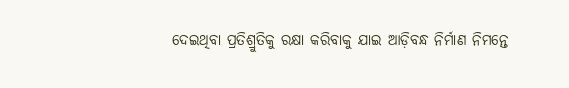ଦେଇଥିବା ପ୍ରତିଶ୍ରୁତିକୁ ରକ୍ଷା କରିବାକୁ ଯାଇ ଆଡ଼ିବନ୍ଧ ନିର୍ମାଣ ନିମନ୍ତେ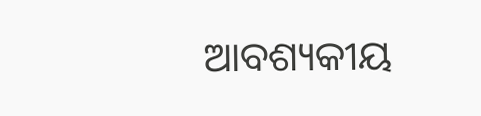ଆବଶ୍ୟକୀୟ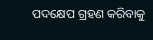ପଦକ୍ଷେପ ଗ୍ରହଣ କରିବାକୁ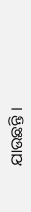ଯାଉଛନ୍ତି ।